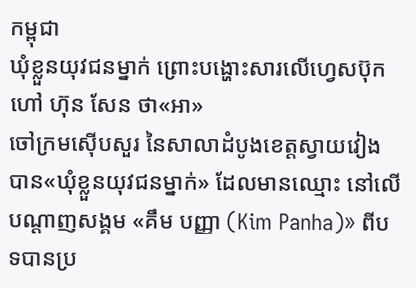កម្ពុជា
ឃុំខ្លួនយុវជនម្នាក់ ព្រោះបង្ហោះសារលើហ្វេសប៊ុកហៅ ហ៊ុន សែន ថា«អា»
ចៅក្រមស៊ើបសួរ នៃសាលាដំបូងខេត្តស្វាយវៀង បាន«ឃុំខ្លួនយុវជនម្នាក់» ដែលមានឈ្មោះ នៅលើបណ្ដាញសង្គម «គឹម បញ្ញា (Kim Panha)» ពីបទបានប្រ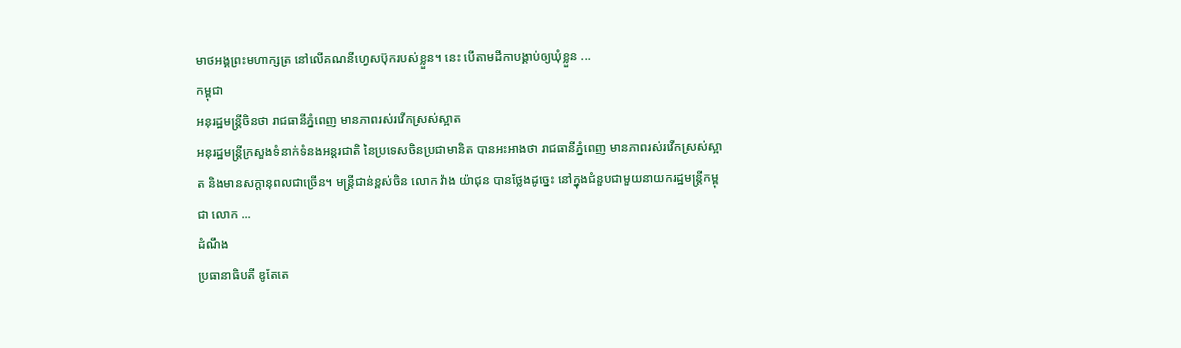មាថអង្គព្រះមហាក្សត្រ នៅលើគណនីហ្វេសប៊ុករបស់ខ្លួន។ នេះ បើតាមដីកាបង្គាប់ឲ្យឃុំខ្លួន ...
កម្ពុជា
អនុរដ្ឋមន្ត្រីចិនថា រាជធានីភ្នំពេញ មានភាពរស់រវើកស្រស់ស្អាត
អនុរដ្ឋមន្ត្រីក្រសួងទំនាក់ទំនងអន្តរជាតិ នៃប្រទេសចិនប្រជាមានិត បានអះអាងថា រាជធានីភ្នំពេញ មានភាពរស់រវើកស្រស់ស្អាត និងមានសក្ដានុពលជាច្រើន។ មន្ត្រីជាន់ខ្ពស់ចិន លោក វ៉ាង យ៉ាជុន បានថ្លែងដូច្នេះ នៅក្នុងជំនួបជាមួយនាយករដ្ឋមន្ត្រីកម្ពុជា លោក ...
ដំណឹង
ប្រធានាធិបតី ឌូតែតេ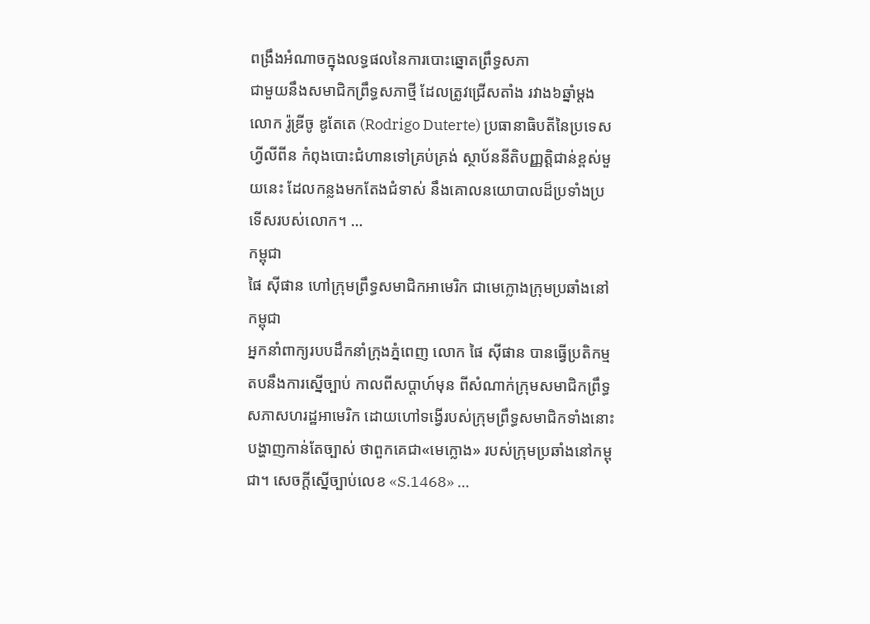ពង្រឹងអំណាចក្នុងលទ្ធផលនៃការបោះឆ្នោតព្រឹទ្ធសភា
ជាមួយនឹងសមាជិកព្រឹទ្ធសភាថ្មី ដែលត្រូវជ្រើសតាំង រវាង៦ឆ្នាំម្ដង លោក រ៉ូឌ្រីចូ ឌូតែតេ (Rodrigo Duterte) ប្រធានាធិបតីនៃប្រទេសហ្វីលីពីន កំពុងបោះជំហានទៅគ្រប់គ្រង់ ស្ថាប័ននីតិបញ្ញត្តិជាន់ខ្ពស់មួយនេះ ដែលកន្លងមកតែងជំទាស់ នឹងគោលនយោបាលដ៏ប្រទាំងប្រទើសរបស់លោក។ ...
កម្ពុជា
ផៃ ស៊ីផាន ហៅក្រុមព្រឹទ្ធសមាជិកអាមេរិក ជាមេក្លោងក្រុមប្រឆាំងនៅកម្ពុជា
អ្នកនាំពាក្យរបបដឹកនាំក្រុងភ្នំពេញ លោក ផៃ ស៊ីផាន បានធ្វើប្រតិកម្មតបនឹងការស្នើច្បាប់ កាលពីសប្ដាហ៍មុន ពីសំណាក់ក្រុមសមាជិកព្រឹទ្ធសភាសហរដ្ឋអាមេរិក ដោយហៅទង្វើរបស់ក្រុមព្រឹទ្ធសមាជិកទាំងនោះ បង្ហាញកាន់តែច្បាស់ ថាពួកគេជា«មេក្លោង» របស់ក្រុមប្រឆាំងនៅកម្ពុជា។ សេចក្ដីស្នើច្បាប់លេខ «S.1468» ...